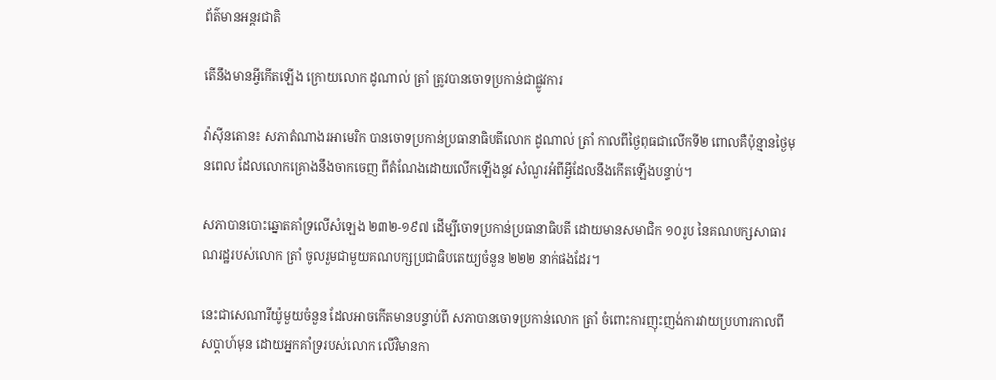ព័ត៌មានអន្តរជាតិ

តើនឹងមានអ្វីកើតឡើង ក្រោយលោក ដូណាល់ ត្រាំ ត្រូវបានចោទប្រកាន់ជាផ្លូវការ

វ៉ាស៊ីនតោន៖ សភាតំណាងរអាមេរិក បានចោទប្រកាន់ប្រធានាធិបតីលោក ដូណាល់ ត្រាំ កាលពីថ្ងៃពុធជាលើកទី២ ពោលគឺប៉ុន្មានថ្ងៃមុនពេល ដែលលោកគ្រោងនឹងចាកចេញ ពីតំណែងដោយលើកឡើងនូវ សំណួរអំពីអ្វីដែលនឹងកើតឡើងបន្ទាប់។

សភាបានបោះឆ្នោតគាំទ្រលើសំឡេង ២៣២-១៩៧ ដើម្បីចោទប្រកាន់ប្រធានាធិបតី ដោយមានសមាជិក ១០រូប នៃគណបក្សសាធារណរដ្ឋរបស់លោក ត្រាំ ចូលរួមជាមួយគណបក្សប្រជាធិបតេយ្យចំនួន ២២២ នាក់ផងដែរ។

នេះជាសេណារីយ៉ូមួយចំនួន ដែលអាចកើតមានបន្ទាប់ពី សភាបានចោទប្រកាន់លោក ត្រាំ ចំពោះការញុះញង់ការវាយប្រហារកាលពីសប្តាហ៍មុន ដោយអ្នកគាំទ្ររបស់លោក លើវិមានកា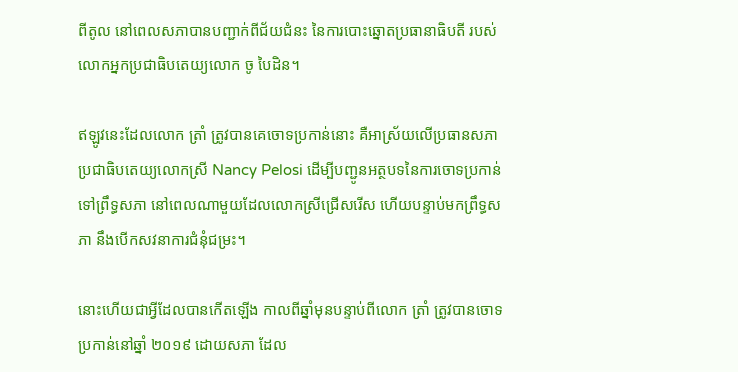ពីតូល នៅពេលសភាបានបញ្ជាក់ពីជ័យជំនះ នៃការបោះឆ្នោតប្រធានាធិបតី របស់លោកអ្នកប្រជាធិបតេយ្យលោក ចូ បៃដិន។

ឥឡូវនេះដែលលោក ត្រាំ ត្រូវបានគេចោទប្រកាន់នោះ គឺអាស្រ័យលើប្រធានសភា ប្រជាធិបតេយ្យលោកស្រី Nancy Pelosi ដើម្បីបញ្ជូនអត្ថបទនៃការចោទប្រកាន់ទៅព្រឹទ្ធសភា នៅពេលណាមួយដែលលោកស្រីជ្រើសរើស ហើយបន្ទាប់មកព្រឹទ្ធសភា នឹងបើកសវនាការជំនុំជម្រះ។

នោះហើយជាអ្វីដែលបានកើតឡើង កាលពីឆ្នាំមុនបន្ទាប់ពីលោក ត្រាំ ត្រូវបានចោទប្រកាន់នៅឆ្នាំ ២០១៩ ដោយសភា ដែល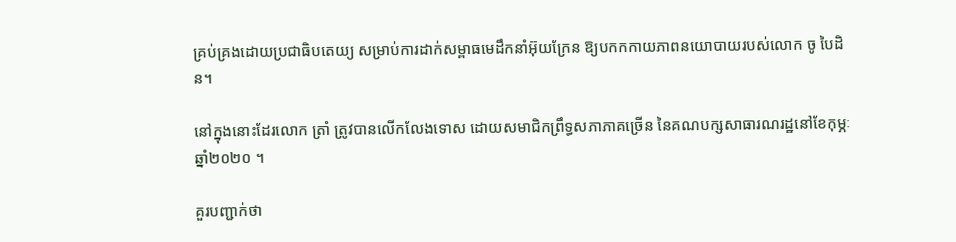គ្រប់គ្រងដោយប្រជាធិបតេយ្យ សម្រាប់ការដាក់សម្ពាធមេដឹកនាំអ៊ុយក្រែន ឱ្យបកកកាយភាពនយោបាយរបស់លោក ចូ បៃដិន។

នៅក្នុងនោះដែរលោក ត្រាំ ត្រូវបានលើកលែងទោស ដោយសមាជិកព្រឹទ្ធសភាភាគច្រើន នៃគណបក្សសាធារណរដ្ឋនៅខែកុម្ភៈ ឆ្នាំ២០២០ ។

គួរបញ្ជាក់ថា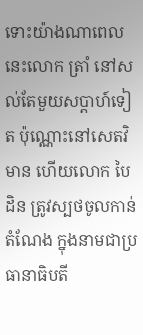ទោះយ៉ាងណាពេលនេះលោក ត្រាំ នៅសល់តែមួយសប្តាហ៍ទៀត ប៉ុណ្ណោះនៅសេតវិមាន ហើយលោក បៃដិន ត្រូវស្បថចូលកាន់តំណែង ក្នុងនាមជាប្រធានាធិបតី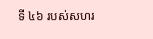ទី ៤៦ របស់សហរ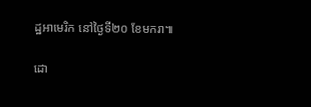ដ្ឋអាមេរិក នៅថ្ងៃទី២០ ខែមករា៕

ដោ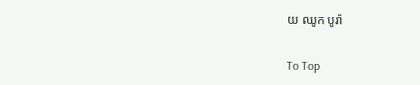យ ឈូក បូរ៉ា

To Top